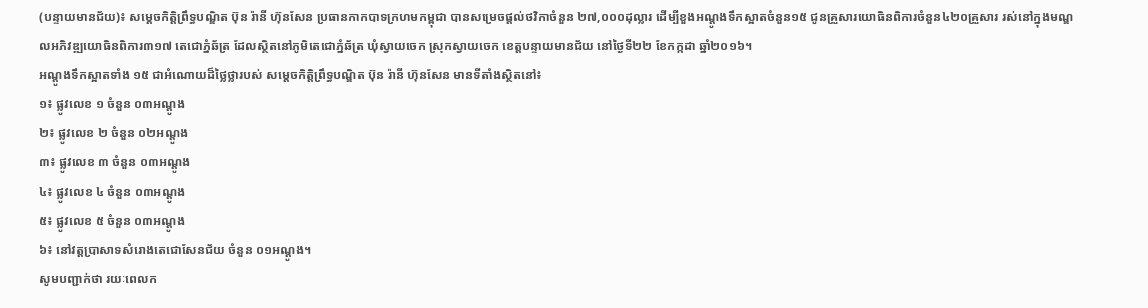(បន្ទាយមានជ័យ)៖ សម្តេចកិត្តិព្រឹទ្ធបណ្ឌិត ប៊ុន រ៉ានី ហ៊ុនសែន ប្រធានកាកបាទក្រហមកម្ពុជា បានសម្រេចផ្តល់ថវិកាចំនួន ២៧,០០០ដុល្លារ ដើម្បីខួងអណ្តូងទឹកស្អាតចំនួន១៥ ជូនគ្រួសារយោធិនពិការចំនួន៤២០គ្រួសារ រស់នៅក្នុងមណ្ឌលអភិវឌ្ឍយោធិនពិការ៣១៧ តេជោភ្នំឆ័ត្រ ដែលស្ថិតនៅភូមិតេជោភ្នំឆ័ត្រ ឃុំស្វាយចេក ស្រុកស្វាយចេក ខេត្តបន្ទាយមានជ័យ នៅថ្ងៃទី២២ ខែកក្កដា ឆ្នាំ២០១៦។
អណ្តូងទឹកស្អាតទាំង ១៥ ជាអំណោយដ៏ថ្លៃថ្លារបស់ សម្តេចកិត្តិព្រឹទ្ធបណ្ឌិត ប៊ុន រ៉ានី ហ៊ុនសែន មានទីតាំងស្ថិតនៅ៖
១៖ ផ្លូវលេខ ១ ចំនួន ០៣អណ្តូង
២៖ ផ្លូវលេខ ២ ចំនួន ០២អណ្តូង
៣៖ ផ្លូវលេខ ៣ ចំនួន ០៣អណ្តូង
៤៖ ផ្លូវលេខ ៤ ចំនួន ០៣អណ្តូង
៥៖ ផ្លូវលេខ ៥ ចំនួន ០៣អណ្តូង
៦៖ នៅវត្តប្រាសាទសំរោងតេជោសែនជ័យ ចំនួន ០១អណ្តូង។
សូមបញ្ជាក់ថា រយៈពេលក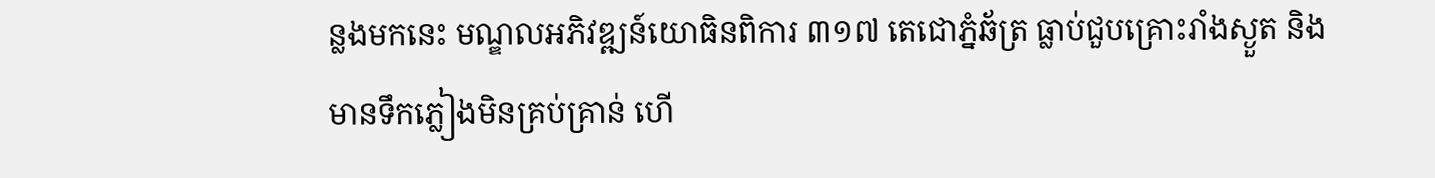ន្លងមកនេះ មណ្ឌលអភិវឌ្ឍន៍យោធិនពិការ ៣១៧ តេជោភ្នំឆ័ត្រ ធ្លាប់ជួបគ្រោះរាំងស្ងួត និងមានទឹកភ្លៀងមិនគ្រប់គ្រាន់ ហើ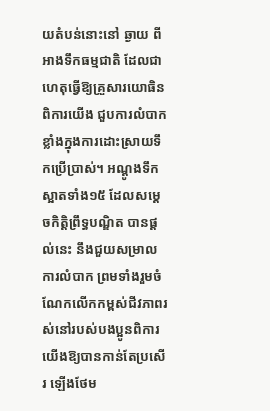យតំបន់នោះនៅ ឆ្ងាយ ពីអាងទឹកធម្មជាតិ ដែលជាហេតុធ្វើឱ្យគ្រួសារយោធិនពិការយើង ជួបការលំបាកខ្លាំងក្នុងការដោះស្រាយទឹកប្រើប្រាស់។ អណ្តូងទឹកស្អាតទាំង១៥ ដែលសម្តេចកិត្តិព្រឹទ្ធបណ្ឌិត បានផ្តល់នេះ នឹងជួយសម្រាលការលំបាក ព្រមទាំងរួមចំណែកលើកកម្ពស់ជីវភាពរស់នៅរបស់បងប្អូនពិការយើងឱ្យបានកាន់តែប្រសើរ ឡើងថែម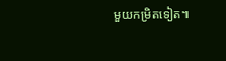មួយកម្រិតទៀត៕